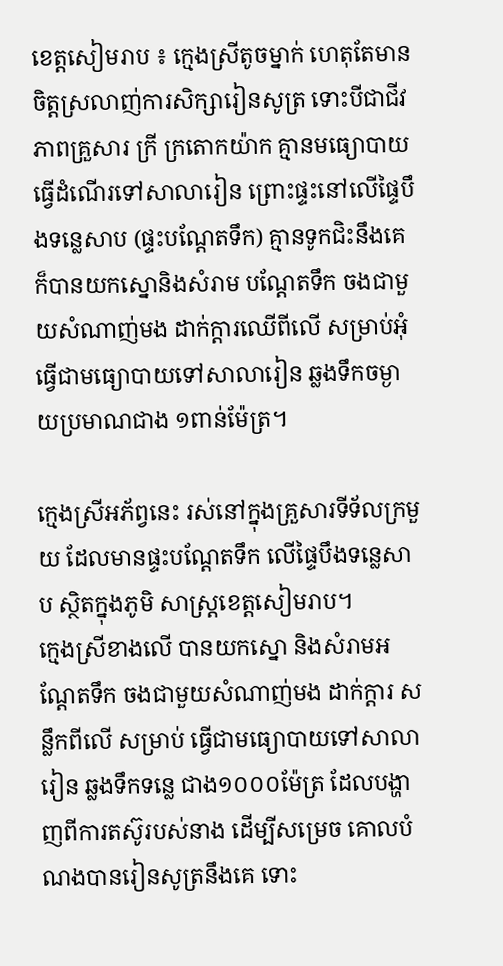ខេត្តសៀមរាប ៖ ក្មេងស្រីតូចម្នាក់ ហេតុតែមានចិត្តស្រលាញ់ការសិក្សារៀនសូត្រ ទោះបីជាជីវភាពគ្រួសារ ក្រី ក្រតោកយ៉ាក គ្មានមធ្យោបាយធ្វើដំណើរទៅសាលារៀន ព្រោះផ្ទះនៅលើផ្ទៃបឹងទន្លេសាប (ផ្ទះបណ្តែតទឹក) គ្មានទូកជិះនឹងគេ ក៏បានយកស្នោនិងសំរាម បណ្តែតទឹក ចងជាមួយសំណាញ់មង ដាក់ក្តារឈើពីលើ សម្រាប់អុំ ធ្វើជាមធ្យោបាយទៅសាលារៀន ឆ្លងទឹកចម្ងាយប្រមាណជាង ១ពាន់ម៉ែត្រ។

ក្មេងស្រីអភ័ព្វនេះ រស់នៅក្នុងគ្រួសារទីទ័លក្រមួយ ដែលមានផ្ទះបណ្តែតទឹក លើផ្ទៃបឹងទន្លេសាប ស្ថិតក្នុងភូមិ សាស្ត្រខេត្តសៀមរាប។
ក្មេងស្រីខាងលើ បានយកស្នោ និងសំរាមអណ្តែតទឹក ចងជាមួយសំណាញ់មង ដាក់ក្តារ សន្លឹកពីលើ សម្រាប់ ធ្វើជាមធ្យោបាយទៅសាលារៀន ឆ្លងទឹកទន្លេ ជាង១០០០ម៉ែត្រ ដែលបង្ហាញពីការតស៊ូរបស់នាង ដើម្បីសម្រេច គោលបំណងបានរៀនសូត្រនឹងគេ ទោះ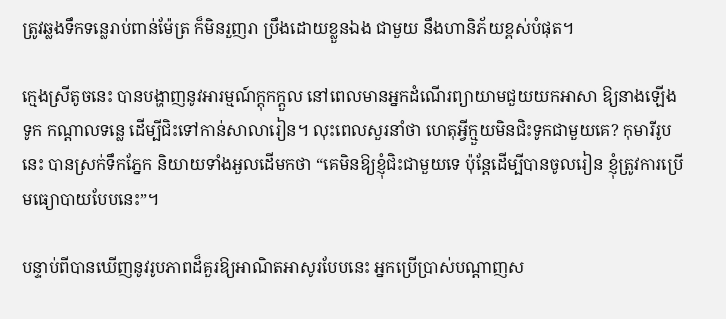ត្រូវឆ្លងទឹកទន្លេរាប់ពាន់ម៉ែត្រ ក៏មិនរួញរា ប្រឹងដោយខ្លួនឯង ជាមួយ នឹងហានិភ័យខ្ពស់បំផុត។

ក្មេងស្រីតូចនេះ បានបង្ហាញនូវអារម្មណ៍ក្តុកក្តួល នៅពេលមានអ្នកដំណើរព្យាយាមជួយយកអាសា ឱ្យនាងឡើង ទូក កណ្តាលទន្លេ ដើម្បីជិះទៅកាន់សាលារៀន។ លុះពេលសួរនាំថា ហេតុអ្វីក្មួយមិនជិះទូកជាមួយគេ? កុមារីរូបនេះ បានស្រក់ទឹកភ្នែក និយាយទាំងអួលដើមកថា “គេមិនឱ្យខ្ញុំជិះជាមួយទេ ប៉ុន្តែដើម្បីបានចូលរៀន ខ្ញុំត្រូវការប្រើមធ្យោបាយបែបនេះ”។

បន្ទាប់ពីបានឃើញនូវរូបភាពដ៏គួរឱ្យអាណិតអាសូរបែបនេះ អ្នកប្រើប្រាស់បណ្តាញស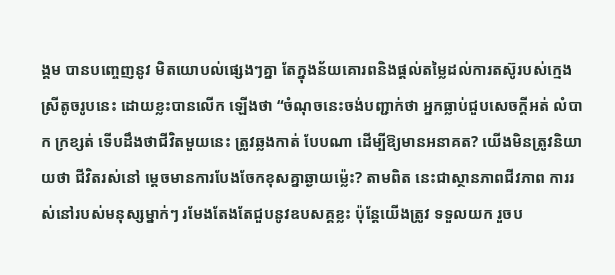ង្គម បានបញ្ចេញនូវ មិតយោបល់ផ្សេងៗគ្នា តែក្នុងន័យគោរពនិងផ្តល់តម្លៃដល់ការតស៊ូរបស់ក្មេងស្រីតូចរូបនេះ ដោយខ្លះបានលើក ឡើងថា “ចំណុចនេះចង់បញ្ជាក់ថា អ្នកធ្លាប់ជួបសេចក្តីអត់ លំបាក ក្រខ្សត់ ទើបដឹងថាជីវិតមួយនេះ ត្រូវឆ្លងកាត់ បែបណា ដើម្បីឱ្យមានអនាគត? យើងមិនត្រូវនិយាយថា ជីវិតរស់នៅ ម្តេចមានការបែងចែកខុសគ្នាឆ្ងាយម៉្លេះ? តាមពិត នេះជាស្ថានភាពជីវភាព ការរស់នៅរបស់មនុស្សម្នាក់ៗ រមែងតែងតែជួបនូវឧបសគ្គខ្លះ ប៉ុន្តែយើងត្រូវ ទទួលយក រួចប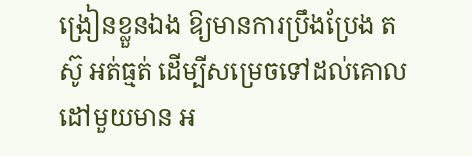ង្រៀនខ្លួនឯង ឱ្យមានការប្រឹងប្រែង តស៊ូ អត់ធ្មត់ ដើម្បីសម្រេចទៅដល់គោលដៅមួយមាន អ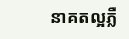នាគតល្អភ្លឺ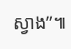ស្វាង”៕